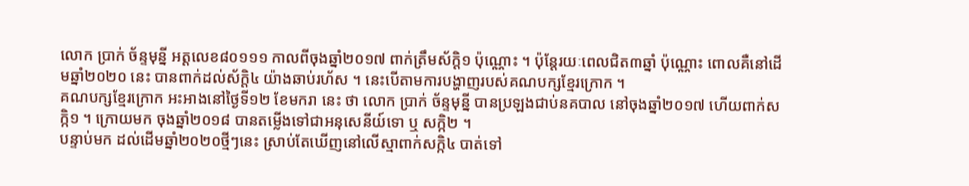លោក ប្រាក់ ច័ន្ទមុន្នី អត្តលេខ៨០១១១ កាលពីចុងឆ្នាំ២០១៧ ពាក់ត្រឹមស័ក្តិ១ ប៉ុណ្ណោះ ។ ប៉ុន្តែរយៈពេលជិត៣ឆ្នាំ ប៉ុណ្ណោះ ពោលគឺនៅដើមឆ្នាំ២០២០ នេះ បានពាក់ដល់ស័ក្តិ៤ យ៉ាងឆាប់រហ័ស ។ នេះបើតាមការបង្ហាញរបស់គណបក្សខ្មែរក្រោក ។
គណបក្សខ្មែរក្រោក អះអាងនៅថ្ងៃទី១២ ខែមករា នេះ ថា លោក ប្រាក់ ច័ន្ទមុន្នី បានប្រឡងជាប់នគបាល នៅចុងឆ្នាំ២០១៧ ហើយពាក់សក្កិ១ ។ ក្រោយមក ចុងឆ្នាំ២០១៨ បានតម្លើងទៅជាអនុសេនីយ៍ទោ ឬ សក្កិ២ ។
បន្ទាប់មក ដល់ដើមឆ្នាំ២០២០ថ្មីៗនេះ ស្រាប់តែឃើញនៅលើស្មាពាក់សក្កិ៤ បាត់ទៅ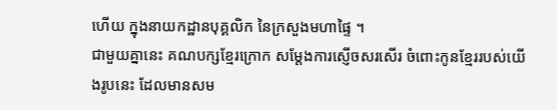ហើយ ក្នុងនាយកដ្ឋានបុគ្គលិក នៃក្រសួងមហាផ្ទៃ ។
ជាមួយគ្នានេះ គណបក្សខ្មែរក្រោក សម្តែងការស្ញើចសរសើរ ចំពោះកូនខ្មែររបស់យើងរូបនេះ ដែលមានសម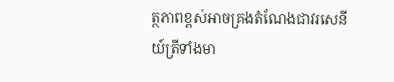ត្ថភាពខ្ពស់អាចគ្រងតំណែងជាវរសេនីយ៍ត្រីទាំងមា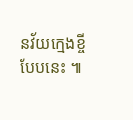នវ័យក្មេងខ្ចីបែបនេះ ៕